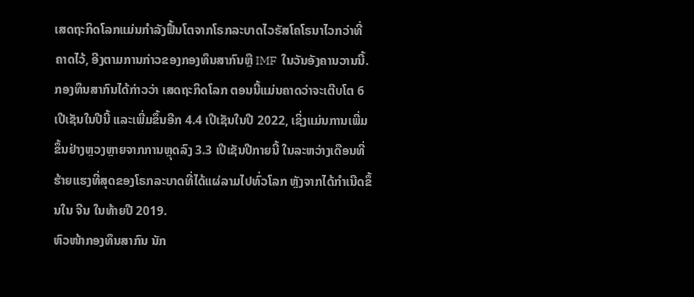ເສດຖະກິດໂລກແມ່ນກຳລັງຟື້ນໂຕຈາກໂຣກລະບາດໄວຣັສໂຄໂຣນາໄວກວ່າທີ່ຄາດໄວ້, ອີງຕາມການກ່າວຂອງກອງທຶນສາກົນຫຼື IMF ໃນວັນອັງຄານວານນີ້.
ກອງທຶນສາກົນໄດ້ກ່າວວ່າ ເສດຖະກິດໂລກ ຕອນນີ້ແມ່ນຄາດວ່າຈະເຕີບໂຕ 6 ເປີເຊັນໃນປີນີ້ ແລະເພີ່ມຂຶ້ນອີກ 4.4 ເປີເຊັນໃນປີ 2022, ເຊິ່ງແມ່ນການເພີ່ມ ຂຶ້ນຢ່າງຫຼວງຫຼາຍຈາກການຫຼຸດລົງ 3.3 ເປີເຊັນປີກາຍນີ້ ໃນລະຫວ່າງເດືອນທີ່ ຮ້າຍແຮງທີ່ສຸດຂອງໂຣກລະບາດທີ່ໄດ້ແຜ່ລາມໄປທົ່ວໂລກ ຫຼັງຈາກໄດ້ກຳເນີດຂຶ້ນໃນ ຈີນ ໃນທ້າຍປີ 2019.
ຫົວໜ້າກອງທຶນສາກົນ ນັກ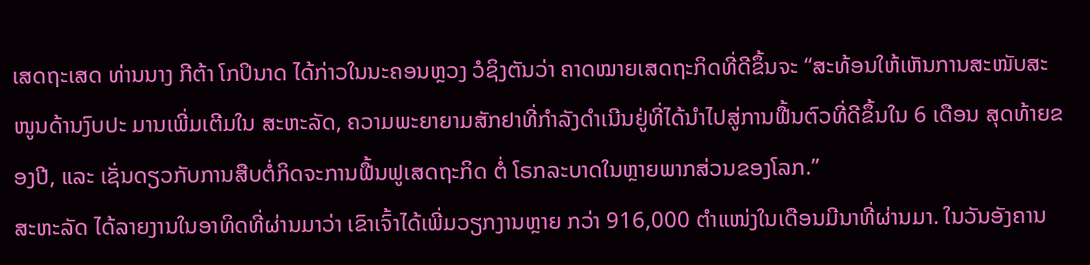ເສດຖະເສດ ທ່ານນາງ ກີຕ້າ ໂກປິນາດ ໄດ້ກ່າວໃນນະຄອນຫຼວງ ວໍຊິງຕັນວ່າ ຄາດໝາຍເສດຖະກິດທີ່ດີຂຶ້ນຈະ “ສະທ້ອນໃຫ້ເຫັນການສະໜັບສະໜູນດ້ານງົບປະ ມານເພີ່ມເຕີມໃນ ສະຫະລັດ, ຄວາມພະຍາຍາມສັກຢາທີ່ກຳລັງດຳເນີນຢູ່ທີ່ໄດ້ນຳໄປສູ່ການຟື້ນຕົວທີ່ດີຂຶ້ນໃນ 6 ເດືອນ ສຸດທ້າຍຂອງປີ, ແລະ ເຊັ່ນດຽວກັບການສືບຕໍ່ກິດຈະການຟື້ນຟູເສດຖະກິດ ຕໍ່ ໂຣກລະບາດໃນຫຼາຍພາກສ່ວນຂອງໂລກ.”
ສະຫະລັດ ໄດ້ລາຍງານໃນອາທິດທີ່ຜ່ານມາວ່າ ເຂົາເຈົ້າໄດ້ເພີ່ມວຽກງານຫຼາຍ ກວ່າ 916,000 ຕຳແໜ່ງໃນເດືອນມີນາທີ່ຜ່ານມາ. ໃນວັນອັງຄານ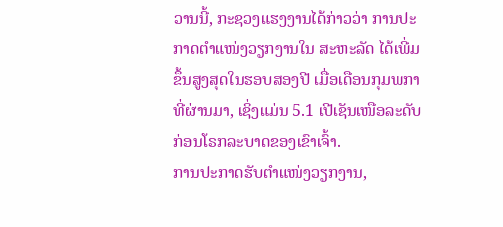ວານນີ້, ກະຊວງແຮງງານໄດ້ກ່າວວ່າ ການປະ ກາດຕຳແໜ່ງວຽກງານໃນ ສະຫະລັດ ໄດ້ເພີ່ມຂຶ້ນສູງສຸດໃນຮອບສອງປີ ເມື່ອເດືອນກຸມພກາທີ່ຜ່ານມາ, ເຊິ່ງແມ່ນ 5.1 ເປີເຊັນເໜືອລະດັບກ່ອນໂຣກລະບາດຂອງເຂົາເຈົ້າ.
ການປະກາດຮັບຕຳແໜ່ງວຽກງານ,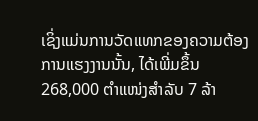ເຊິ່ງແມ່ນການວັດແທກຂອງຄວາມຕ້ອງການແຮງງານນັ້ນ, ໄດ້ເພີ່ມຂຶ້ນ 268,000 ຕຳແໜ່ງສຳລັບ 7 ລ້າ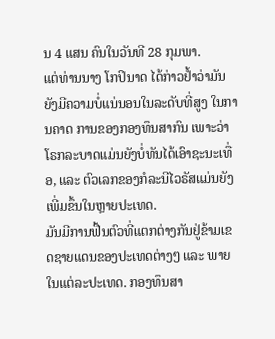ນ 4 ແສນ ຄົນໃນວັນທີ 28 ກຸມພາ.
ແຕ່ທ່ານນາງ ໂກປິນາດ ໄດ້ກ່າວຢໍ້າວ່າມັນຍັງມີຄວາມບໍ່ແນ່ນອນໃນລະດັບທີ່ສູງ ໃນການຄາດ ການຂອງກອງທຶນສາກົນ ເພາະວ່າໂຣກລະບາດແມ່ນຍັງບໍ່ທັນໄດ້ເອົາຊະນະເທື່ອ, ແລະ ຕົວເລກຂອງກໍລະນີໄວຣັສແມ່ນຍັງເພີ່ມຂຶ້ນໃນຫຼາຍປະເທດ.
ມັນມີການຟື້ນຕົວທີ່ແຕກຕ່າງກັນຢູ່ຂ້າມເຂດຊາຍແດນຂອງປະເທດຕ່າງໆ ແລະ ພາຍໃນແຕ່ລະປະເທດ. ກອງທຶນສາ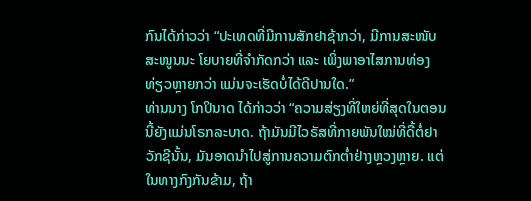ກົນໄດ້ກ່າວວ່າ “ປະເທດທີ່ມີການສັກຢາຊ້າກວ່າ, ມີການສະໜັບສະໜູນນະ ໂຍບາຍທີ່ຈຳກັດກວ່າ ແລະ ເພິ່ງພາອາໄສການທ່ອງທ່ຽວຫຼາຍກວ່າ ແມ່ນຈະເຮັດບໍ່ໄດ້ດີປານໃດ.”
ທ່ານນາງ ໂກປິນາດ ໄດ້ກ່າວວ່າ “ຄວາມສ່ຽງທີ່ໃຫຍ່ທີ່ສຸດໃນຕອນນີ້ຍັງແມ່ນໂຣກລະບາດ. ຖ້າມັນມີໄວຣັສທີ່ກາຍພັນໃໝ່ທີ່ດື້ຕໍ່ຢາວັກຊີນັ້ນ, ມັນອາດນຳໄປສູ່ການຄວາມຕົກຕໍ່າຢ່າງຫຼວງຫຼາຍ. ແຕ່ໃນທາງກົງກັນຂ້າມ, ຖ້າ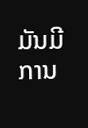ມັນມີການ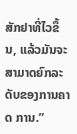ສັກຢາທີ່ໄວຂຶ້ນ, ແລ້ວມັນຈະສາມາດຍົກລະດັບຂອງການຄາດ ການ.”